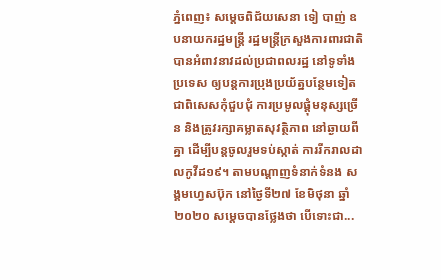ភ្នំពេញ៖ សម្ដេចពិជ័យសេនា ទៀ បាញ់ ឧបនាយករដ្ឋមន្រ្តី រដ្ឋមន្រ្តីក្រសួងការពារជាតិ បានអំពាវនាវដល់ប្រជាពលរដ្ឋ នៅទូទាំងប្រទេស ឲ្យបន្តការប្រុងប្រយ័ត្នបន្ថែមទៀត ជាពិសេសកុំជួបជុំ ការប្រមូលផ្ដុំមនុស្សច្រើន និងត្រូវរក្សាគម្លាតសុវត្ថិភាព នៅឆ្ងាយពីគ្នា ដើម្បីបន្តចូលរួមទប់ស្កាត់ ការរីករាលដាលកូវីដ១៩។ តាមបណ្ដាញទំនាក់ទំនង សង្គមហ្វេសប៊ុក នៅថ្ងៃទី២៧ ខែមិថុនា ឆ្នាំ២០២០ សម្ដេចបានថ្លែងថា បើទោះជា...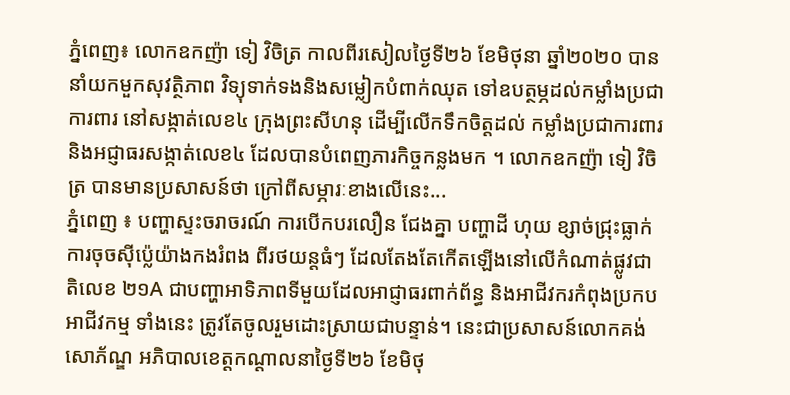ភ្នំពេញ៖ លោកឧកញ៉ា ទៀ វិចិត្រ កាលពីរសៀលថ្ងៃទី២៦ ខែមិថុនា ឆ្នាំ២០២០ បាននាំយកមួកសុវត្ថិភាព វិទ្យុទាក់ទងនិងសម្លៀកបំពាក់ឈុត ទៅឧបត្ថម្ភដល់កម្លាំងប្រជាការពារ នៅសង្កាត់លេខ៤ ក្រុងព្រះសីហនុ ដើម្បីលើកទឹកចិត្តដល់ កម្លាំងប្រជាការពារ និងអជ្ញាធរសង្កាត់លេខ៤ ដែលបានបំពេញភារកិច្ចកន្លងមក ។ លោកឧកញ៉ា ទៀ វិចិត្រ បានមានប្រសាសន៍ថា ក្រៅពីសម្ភារៈខាងលើនេះ...
ភ្នំពេញ ៖ បញ្ហាស្ទះចរាចរណ៍ ការបើកបរលឿន ជែងគ្នា បញ្ហាដី ហុយ ខ្សាច់ជ្រុះធ្លាក់ ការចុចស៊ីប៉្លេយ៉ាងកងរំពង ពីរថយន្តធំៗ ដែលតែងតែកើតឡើងនៅលើកំណាត់ផ្លូវជាតិលេខ ២១A ជាបញ្ហាអាទិភាពទីមួយដែលអាជ្ញាធរពាក់ព័ន្ធ និងអាជីវករកំពុងប្រកបអាជីវកម្ម ទាំងនេះ ត្រូវតែចូលរួមដោះស្រាយជាបន្ទាន់។ នេះជាប្រសាសន៍លោកគង់ សោភ័ណ្ឌ អភិបាលខេត្តកណ្តាលនាថ្ងៃទី២៦ ខែមិថុ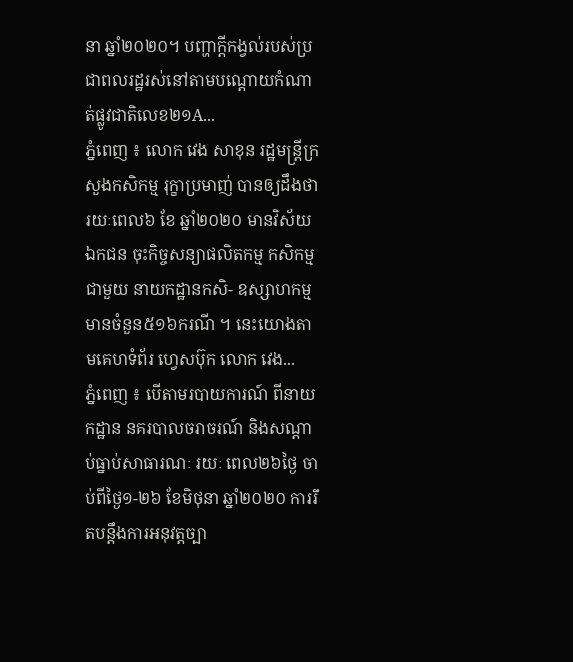នា ឆ្នាំ២០២០។ បញ្ហាក្តីកង្វល់របស់ប្រជាពលរដ្ឋរស់នៅតាមបណ្តោយកំណាត់ផ្លូវជាតិលេខ២១A...
ភ្នំពេញ ៖ លោក វេង សាខុន រដ្ឋមន្ត្រីក្រសួងកសិកម្ម រុក្ខាប្រមាញ់ បានឲ្យដឹងថា រយៈពេល៦ ខែ ឆ្នាំ២០២០ មានវិស័យឯកជន ចុះកិច្ចសន្យាផលិតកម្ម កសិកម្មជាមួយ នាយកដ្ឋានកសិ- ឧស្សាហកម្ម មានចំនួន៥១៦ករណី ។ នេះយោងតាមគេហទំព័រ ហ្វេសប៊ុក លោក វេង...
ភ្នំពេញ ៖ បើតាមរបាយការណ៍ ពីនាយកដ្ឋាន នគរបាលចរាចរណ៍ និងសណ្តាប់ធ្នាប់សាធារណៈ រយៈ ពេល២៦ថ្ងៃ ចាប់ពីថ្ងៃ១-២៦ ខែមិថុនា ឆ្នាំ២០២០ ការរឹតបន្ដឹងការអនុវត្តច្បា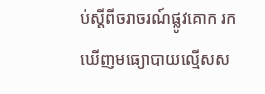ប់ស្ដីពីចរាចរណ៍ផ្លូវគោក រកឃើញមធ្យោបាយល្មើសស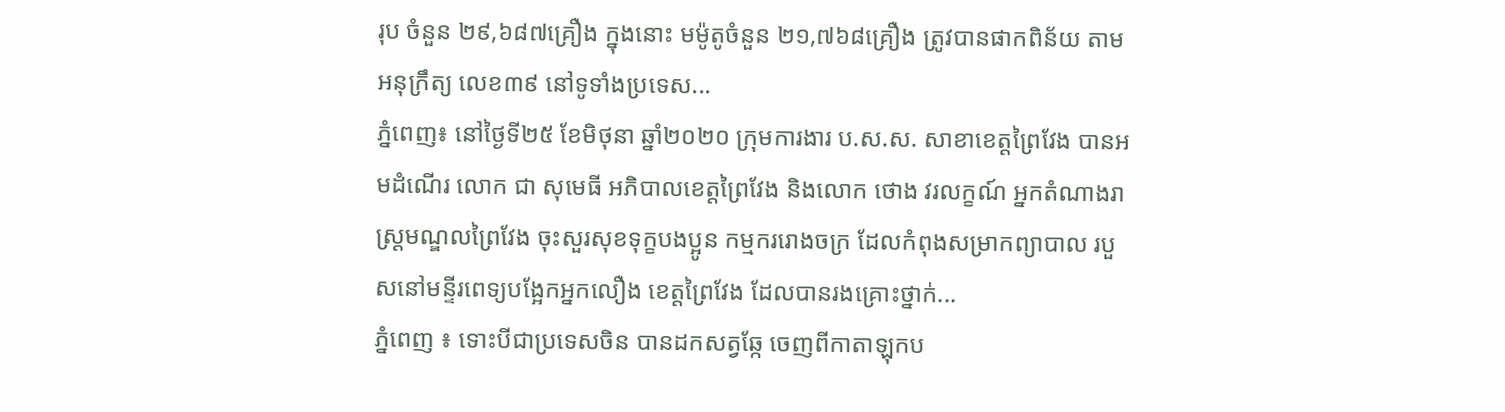រុប ចំនួន ២៩,៦៨៧គ្រឿង ក្នុងនោះ មម៉ូតូចំនួន ២១,៧៦៨គ្រឿង ត្រូវបានផាកពិន័យ តាមអនុក្រឹត្យ លេខ៣៩ នៅទូទាំងប្រទេស...
ភ្នំពេញ៖ នៅថ្ងៃទី២៥ ខែមិថុនា ឆ្នាំ២០២០ ក្រុមការងារ ប.ស.ស. សាខាខេត្តព្រៃវែង បានអមដំណើរ លោក ជា សុមេធី អភិបាលខេត្តព្រៃវែង និងលោក ថោង វរលក្ខណ៍ អ្នកតំណាងរាស្ត្រមណ្ឌលព្រៃវែង ចុះសួរសុខទុក្ខបងប្អូន កម្មកររោងចក្រ ដែលកំពុងសម្រាកព្យាបាល របួសនៅមន្ទីរពេទ្យបង្អែកអ្នកលឿង ខេត្តព្រៃវែង ដែលបានរងគ្រោះថ្នាក់...
ភ្នំពេញ ៖ ទោះបីជាប្រទេសចិន បានដកសត្វឆ្កែ ចេញពីកាតាឡុកប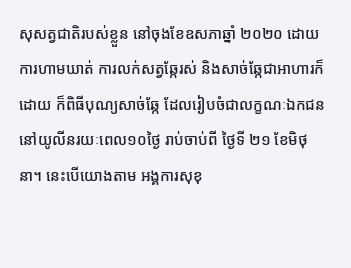សុសត្វជាតិរបស់ខ្លួន នៅចុងខែឧសភាឆ្នាំ ២០២០ ដោយការហាមឃាត់ ការលក់សត្វឆ្កែរស់ និងសាច់ឆ្កែជាអាហារក៏ដោយ ក៏ពិធីបុណ្យសាច់ឆ្កែ ដែលរៀបចំជាលក្ខណៈឯកជន នៅយូលីនរយៈពេល១០ថ្ងៃ រាប់ចាប់ពី ថ្ងៃទី ២១ ខែមិថុនា។ នេះបើយោងតាម អង្គការសុខុ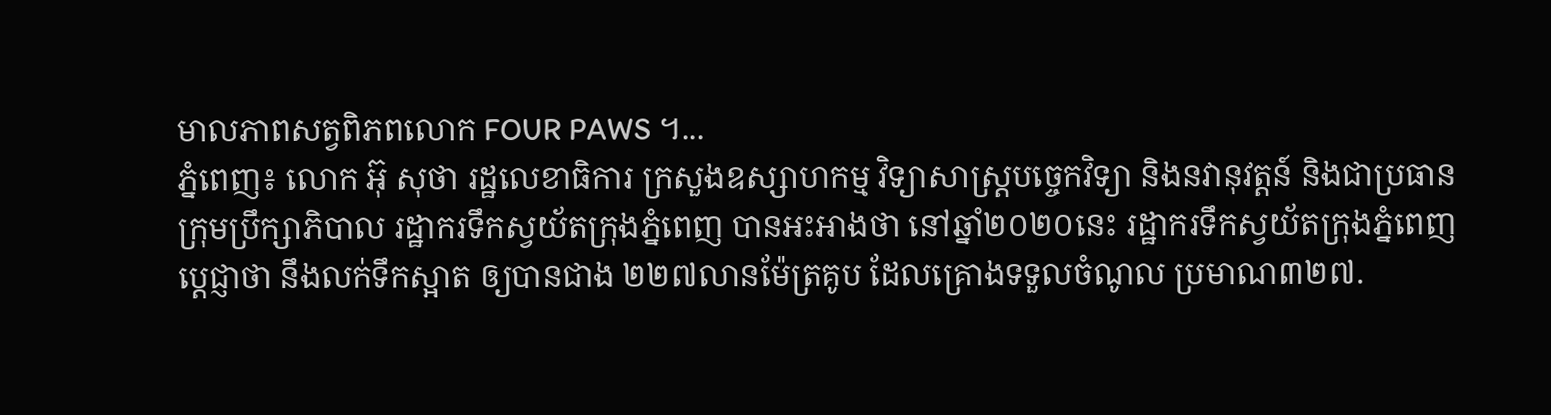មាលភាពសត្វពិភពលោក FOUR PAWS ។...
ភ្នំពេញ៖ លោក អ៊ុ សុថា រដ្ឋលេខាធិការ ក្រសួងឧស្សាហកម្ម វិទ្យាសាស្រ្តបច្ចេកវិទ្យា និងនវានុវត្តន៍ និងជាប្រធានក្រុមប្រឹក្សាភិបាល រដ្ឋាករទឹកស្វយ័តក្រុងភ្នំពេញ បានអះអាងថា នៅឆ្នាំ២០២០នេះ រដ្ឋាករទឹកស្វយ័តក្រុងភ្នំពេញប្ដេជ្ញាថា នឹងលក់ទឹកស្អាត ឲ្យបានជាង ២២៧លានម៉ែត្រគូប ដែលគ្រោងទទួលចំណូល ប្រមាណ៣២៧.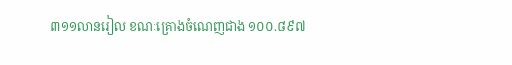៣១១លានរៀល ខណៈគ្រោងចំណេញជាង ១០០.៨៩៧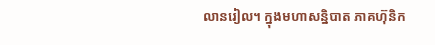លានរៀល។ ក្នុងមហាសន្និបាត ភាគហ៊ុនិក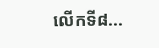លើកទី៨...